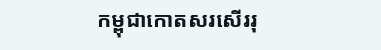កម្ពុជាកោតសរសើររុ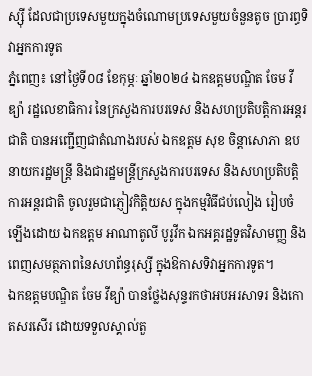ស្ស៊ី ដែលជាប្រទេសមួយក្នុងចំណោមប្រទេសមួយចំនួនតូច ប្រារព្ធទិវាអ្នកការទូត
ភ្នំពេញ៖ នៅថ្ងៃទី០៨ ខែកុម្ភៈ ឆ្នាំ២០២៤ ឯកឧត្តមបណ្ឌិត ចែម វីឌ្យ៉ា រដ្ឋលេខាធិការ នៃក្រសួងការបរទេស និងសហប្រតិបត្តិការអន្តរជាតិ បានអញ្ជើញជាតំណាងរបស់ ឯកឧត្តម សុខ ចិន្តាសោភា ឧបនាយករដ្ឋមន្ត្រី និងជារដ្ឋមន្ត្រីក្រសួងការបរទេស និងសហប្រតិបត្តិការអន្តរជាតិ ចូលរួមជាភ្ញៀវកិត្តិយស ក្នុងកម្មវិធីជប់លៀង រៀបចំឡើងដោយ ឯកឧត្តម អាណាតូលី បូរូវីក ឯកអគ្គរដ្ឋទូតវិសាមញ្ញ និងពេញសមត្ថភាពនៃសហព័ន្ធរុស្សី ក្នុងឱកាសទិវាអ្នកការទូត។
ឯកឧត្តមបណ្ឌិត ចែម វីឌ្យ៉ា បានថ្លែងសុន្ទរកថាអបអរសាទរ និងកោតសរសើរ ដោយទទួលស្គាល់តួ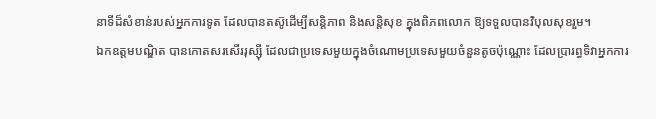នាទីដ៏សំខាន់របស់អ្នកការទូត ដែលបានតស៊ូដើម្បីសន្តិភាព និងសន្តិសុខ ក្នុងពិភពលោក ឱ្យទទួលបានវិបុលសុខរួម។
ឯកឧត្តមបណ្ឌិត បានកោតសរសើររុស្ស៊ី ដែលជាប្រទេសមួយក្នុងចំណោមប្រទេសមួយចំនួនតូចប៉ុណ្ណោះ ដែលប្រារព្ធទិវាអ្នកការ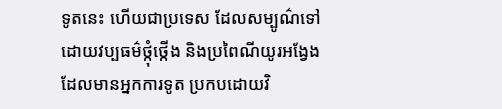ទូតនេះ ហើយជាប្រទេស ដែលសម្បូណ៌ទៅដោយវប្បធម៌ថ្កុំថ្កើង និងប្រពៃណីយូរអង្វែង ដែលមានអ្នកការទូត ប្រកបដោយវិ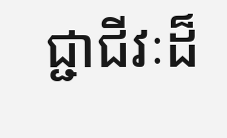ជ្ជាជីវៈដ៏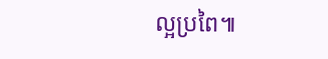ល្អប្រពៃ៕